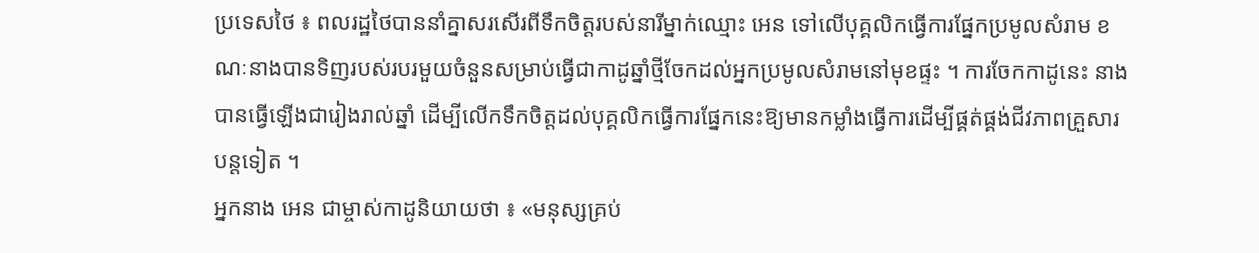ប្រទេសថៃ ៖ ពលរដ្ឋថៃបាននាំគ្នាសរសើរពីទឹកចិត្តរបស់នារីម្នាក់ឈ្មោះ អេន ទៅលើបុគ្គលិកធ្វើការផ្នែកប្រមូលសំរាម ខណៈនាងបានទិញរបស់របរមួយចំនួនសម្រាប់ធ្វើជាកាដូឆ្នាំថ្មីចែកដល់អ្នកប្រមូលសំរាមនៅមុខផ្ទះ ។ ការចែកកាដូនេះ នាងបានធ្វើឡើងជារៀងរាល់ឆ្នាំ ដើម្បីលើកទឹកចិត្តដល់បុគ្គលិកធ្វើការផ្នែកនេះឱ្យមានកម្លាំងធ្វើការដើម្បីផ្គត់ផ្គង់ជីវភាពគ្រួសារបន្តទៀត ។
អ្នកនាង អេន ជាម្ចាស់កាដូនិយាយថា ៖ «មនុស្សគ្រប់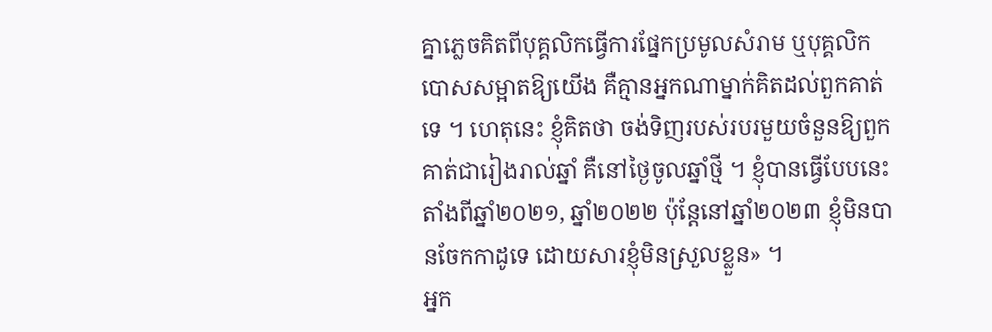គ្នាភ្លេចគិតពីបុគ្គលិកធ្វើការផ្នែកប្រមូលសំរាម ឬបុគ្គលិកបោសសម្អាតឱ្យយើង គឺគ្មានអ្នកណាម្នាក់គិតដល់ពួកគាត់ទេ ។ ហេតុនេះ ខ្ញុំគិតថា ចង់ទិញរបស់របរមួយចំនួនឱ្យពួកគាត់ជារៀងរាល់ឆ្នាំ គឺនៅថ្ងៃចូលឆ្នាំថ្មី ។ ខ្ញុំបានធ្វើបែបនេះតាំងពីឆ្នាំ២០២១, ឆ្នាំ២០២២ ប៉ុន្តែនៅឆ្នាំ២០២៣ ខ្ញុំមិនបានចែកកាដូទេ ដោយសារខ្ញុំមិនស្រួលខ្លួន» ។
អ្នក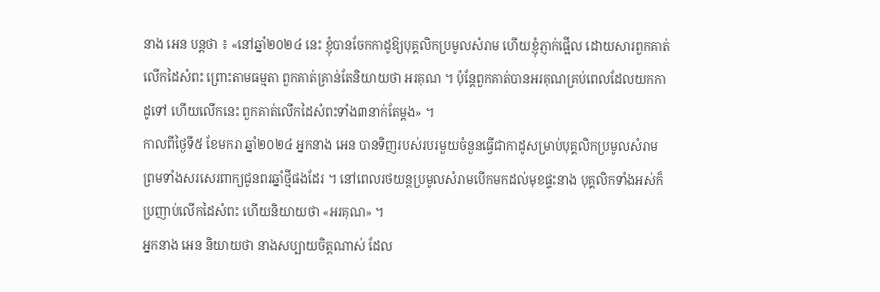នាង អេន បន្តថា ៖ «នៅឆ្នាំ២០២៤ នេះ ខ្ញុំបានចែកកាដូឱ្យបុគ្គលិកប្រមូលសំរាម ហើយខ្ញុំភ្ញាក់ផ្អើល ដោយសារពួកគាត់លើកដៃសំពះ ព្រោះតាមធម្មតា ពួកគាត់គ្រាន់តែនិយាយថា អរគុណ ។ ប៉ុន្តែពួកគាត់បានអរគុណគ្រប់ពេលដែលយកកាដូទៅ ហើយលើកនេះ ពួកគាត់លើកដៃសំពះទាំង៣នាក់តែម្តង» ។
កាលពីថ្ងៃទី៥ ខែមករា ឆ្នាំ២០២៤ អ្នកនាង អេន បានទិញរបស់របរមួយចំនួនធ្វើជាកាដូសម្រាប់បុគ្គលិកប្រមូលសំរាម ព្រមទាំងសរសេរពាក្យជូនពរឆ្នាំថ្មីផងដែរ ។ នៅពេលរថយន្តប្រមូលសំរាមបើកមកដល់មុខផ្ទះនាង បុគ្គលិកទាំងអស់ក៏ប្រញាប់លើកដៃសំពះ ហើយនិយាយថា «អរគុណ» ។
អ្នកនាង អេន និយាយថា នាងសប្បាយចិត្តណាស់ ដែល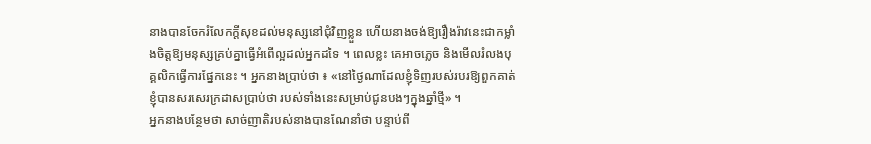នាងបានចែករំលែកក្តីសុខដល់មនុស្សនៅជុំវិញខ្លួន ហើយនាងចង់ឱ្យរឿងរ៉ាវនេះជាកម្លាំងចិត្តឱ្យមនុស្សគ្រប់គ្នាធ្វើអំពើល្អដល់អ្នកដទៃ ។ ពេលខ្លះ គេអាចភ្លេច និងមើលរំលងបុគ្គលិកធ្វើការផ្នែកនេះ ។ អ្នកនាងប្រាប់ថា ៖ «នៅថ្ងៃណាដែលខ្ញុំទិញរបស់របរឱ្យពួកគាត់ ខ្ញុំបានសរសេរក្រដាសប្រាប់ថា របស់ទាំងនេះសម្រាប់ជូនបងៗក្នុងឆ្នាំថ្មី» ។
អ្នកនាងបន្ថែមថា សាច់ញាតិរបស់នាងបានណែនាំថា បន្ទាប់ពី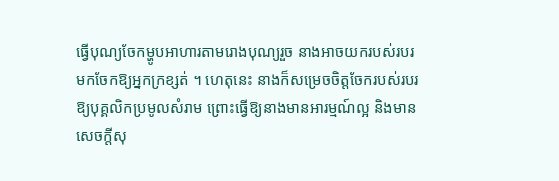ធ្វើបុណ្យចែកម្ហូបអាហារតាមរោងបុណ្យរួច នាងអាចយករបស់របរមកចែកឱ្យអ្នកក្រខ្សត់ ។ ហេតុនេះ នាងក៏សម្រេចចិត្តចែករបស់របរឱ្យបុគ្គលិកប្រមូលសំរាម ព្រោះធ្វើឱ្យនាងមានអារម្មណ៍ល្អ និងមានសេចក្តីសុ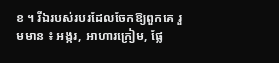ខ ។ រីឯរបស់របរដែលចែកឱ្យពួកគេ រួមមាន ៖ អង្ករ, អាហារក្រៀម, ផ្លែ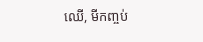ឈើ, មីកញ្ចប់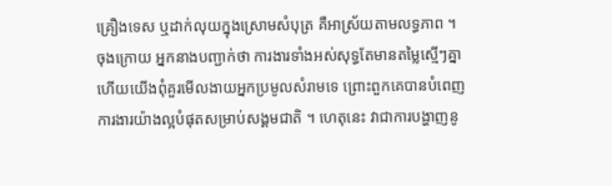គ្រឿងទេស ឬដាក់លុយក្នុងស្រោមសំបុត្រ គឺអាស្រ័យតាមលទ្ធភាព ។
ចុងក្រោយ អ្នកនាងបញ្ជាក់ថា ការងារទាំងអស់សុទ្ធតែមានតម្លៃស្មើៗគ្នា ហើយយើងពុំគួរមើលងាយអ្នកប្រមូលសំរាមទេ ព្រោះពួកគេបានបំពេញការងារយ៉ាងល្អបំផុតសម្រាប់សង្គមជាតិ ។ ហេតុនេះ វាជាការបង្ហាញនូ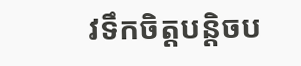វទឹកចិត្តបន្តិចប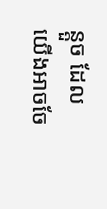ន្តួច ដែលយើងអាចចែ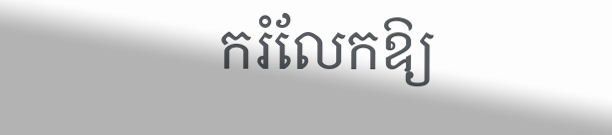ករំលែកឱ្យ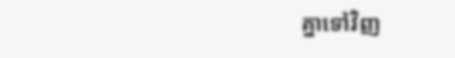គ្នាទៅវិញ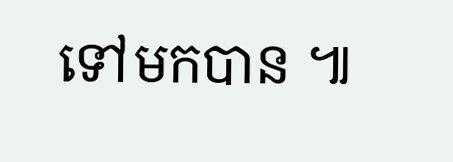ទៅមកបាន ៕